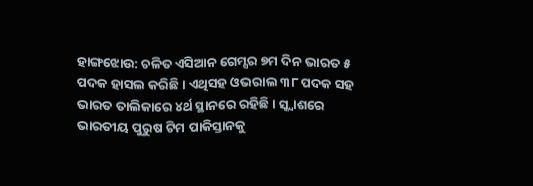ହାଙ୍ଗଝୋଉ: ଚଳିତ ଏସିଆନ ଗେମ୍ସର ୭ମ ଦିନ ଭାରତ ୫ ପଦକ ହାସଲ କରିଛି । ଏଥିସହ ଓଭରାଲ ୩୮ ପଦକ ସହ ଭାରତ ତାଲିକାରେ ୪ର୍ଥ ସ୍ଥାନରେ ରହିଛି । ସ୍କ୍ୱାଶରେ ଭାରତୀୟ ପୁରୁଷ ଟିମ ପାକିସ୍ତାନକୁ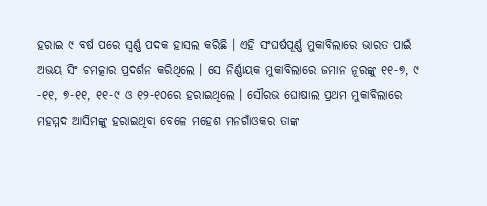ହରାଇ ୯ ବର୍ଷ ପରେ ସ୍ୱର୍ଣ୍ଣ ପଦକ ହାସଲ କରିଛି । ଏହି ସଂଘର୍ଷପୂର୍ଣ୍ଣ ମୁକାବିଲାରେ ଭାରତ ପାଇଁ ଅଭୟ ସିଂ ଚମତ୍କାର ପ୍ରଦର୍ଶନ କରିଥିଲେ । ସେ ନିର୍ଣ୍ଣାୟକ ମୁକାବିଲାରେ ଜମାନ ନୂରଙ୍କୁ ୧୧-୭, ୯ -୧୧, ୭-୧୧, ୧୧-୯ ଓ ୧୨-୧୦ରେ ହରାଇଥିଲେ । ସୌରଭ ଘୋଷାଲ ପ୍ରଥମ ମୁକାବିଲାରେ ମହମ୍ମଦ ଆସିମଙ୍କୁ ହରାଇଥିବା ବେଳେ ମହେଶ ମନଗାଁଓକର ତାଙ୍କ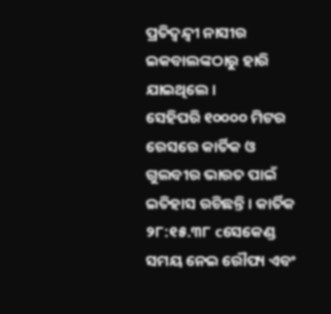ପ୍ରତିଦ୍ୱନ୍ଦ୍ୱୀ ନାସୀର ଇକବାଲଙ୍କଠାରୁ ହାରି ଯାଇଥିଲେ ।
ସେହିପରି ୧୦୦୦୦ ମିଟର ରେସରେ କାର୍ତିକ ଓ ଗୁଲବୀର ଭାରତ ପାଇଁ ଇତିହାସ ରଚିଛନ୍ତି । କାର୍ତିକ ୨୮:୧୫.୩୮ cସେକେଣ୍ଡ ସମୟ ନେଇ ରୌପ୍ୟ ଏବଂ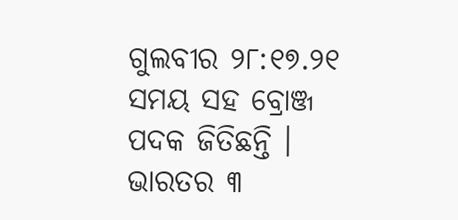ଗୁଲବୀର ୨୮:୧୭.୨୧ ସମୟ ସହ ବ୍ରୋଞ୍ଜ ପଦକ ଜିତିଛନ୍ତି । ଭାରତର ୩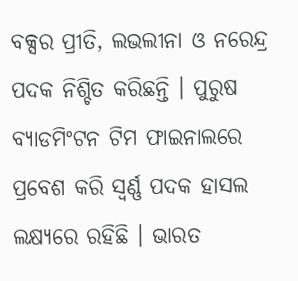ବକ୍ସର ପ୍ରୀତି, ଲଭଲୀନା ଓ ନରେନ୍ଦ୍ର ପଦକ ନିଶ୍ଚିତ କରିଛନ୍ତି । ପୁରୁଷ ବ୍ୟାଡମିଂଟନ ଟିମ ଫାଇନାଲରେ ପ୍ରବେଶ କରି ସ୍ୱର୍ଣ୍ଣ ପଦକ ହାସଲ ଲକ୍ଷ୍ୟରେ ରହିଛି । ଭାରତ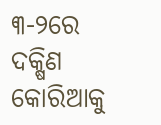୩-୨ରେ ଦକ୍ଷିଣ କୋରିଆକୁ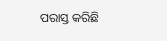ପରାସ୍ତ କରିଛି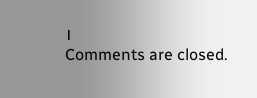।
Comments are closed.